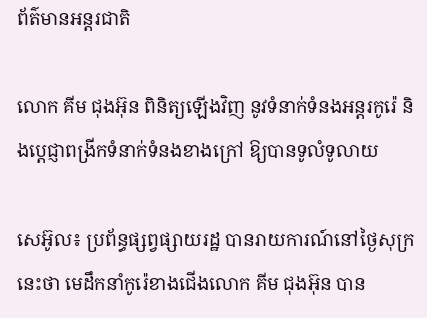ព័ត៌មានអន្តរជាតិ

លោក គីម ជុងអ៊ុន ពិនិត្យឡើងវិញ នូវទំនាក់ទំនងអន្តរកូរ៉េ និងប្តេជ្ញាពង្រីកទំនាក់ទំនងខាងក្រៅ ឱ្យបានទូលំទូលាយ

សេអ៊ូល៖ ប្រព័ន្ធផ្សព្វផ្សាយរដ្ឋ បានរាយការណ៍នៅថ្ងៃសុក្រនេះថា មេដឹកនាំកូរ៉េខាងជើងលោក គីម ជុងអ៊ុន បាន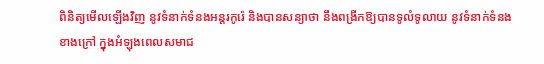ពិនិត្យមើលឡើងវិញ នូវទំនាក់ទំនងអន្តរកូរ៉េ និងបានសន្យាថា នឹងពង្រីកឱ្យបានទូលំទូលាយ នូវទំនាក់ទំនងខាងក្រៅ ក្នុងអំឡុងពេលសមាជ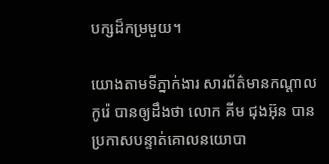បក្សដ៏កម្រមួយ។

យោងតាមទីភ្នាក់ងារ សារព័ត៌មានកណ្តាលកូរ៉េ បានឲ្យដឹងថា លោក គីម ជុងអ៊ុន បានប្រកាសបន្ទាត់គោលនយោបា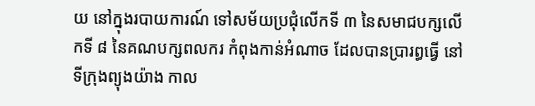យ នៅក្នុងរបាយការណ៍ ទៅសម័យប្រជុំលើកទី ៣ នៃសមាជបក្សលើកទី ៨ នៃគណបក្សពលករ កំពុងកាន់អំណាច ដែលបានប្រារព្ធធ្វើ នៅទីក្រុងព្យុងយ៉ាង កាល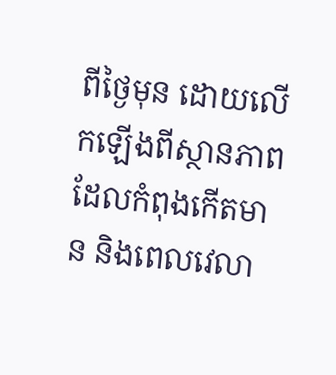ពីថ្ងៃមុន ដោយលើកឡើងពីស្ថានភាព ដែលកំពុងកើតមាន និងពេលវេលា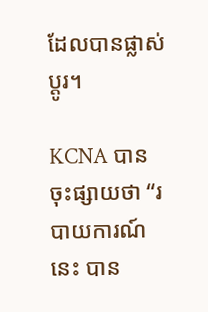ដែលបានផ្លាស់ប្តូរ។

KCNA បានចុះផ្សាយថា “របាយការណ៍នេះ បាន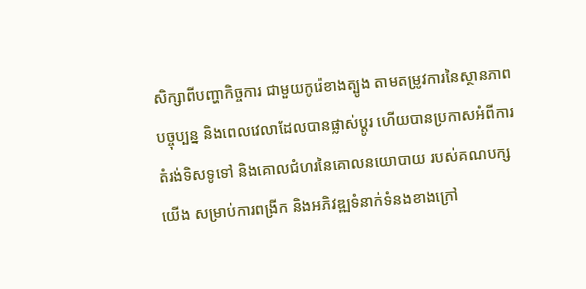សិក្សាពីបញ្ហាកិច្ចការ ជាមួយកូរ៉េខាងត្បូង តាមតម្រូវការនៃស្ថានភាពបច្ចុប្បន្ន និងពេលវេលាដែលបានផ្លាស់ប្តូរ ហើយបានប្រកាសអំពីការតំរង់ទិសទូទៅ និងគោលជំហរនៃគោលនយោបាយ របស់គណបក្សយើង សម្រាប់ការពង្រីក និងអភិវឌ្ឍទំនាក់ទំនងខាងក្រៅ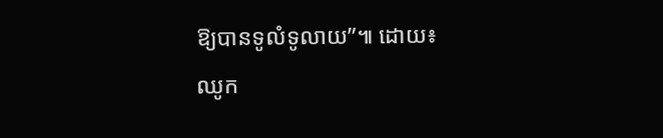ឱ្យបានទូលំទូលាយ”៕ ដោយ៖ ឈូក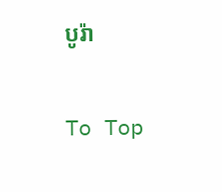បូរ៉ា

To Top